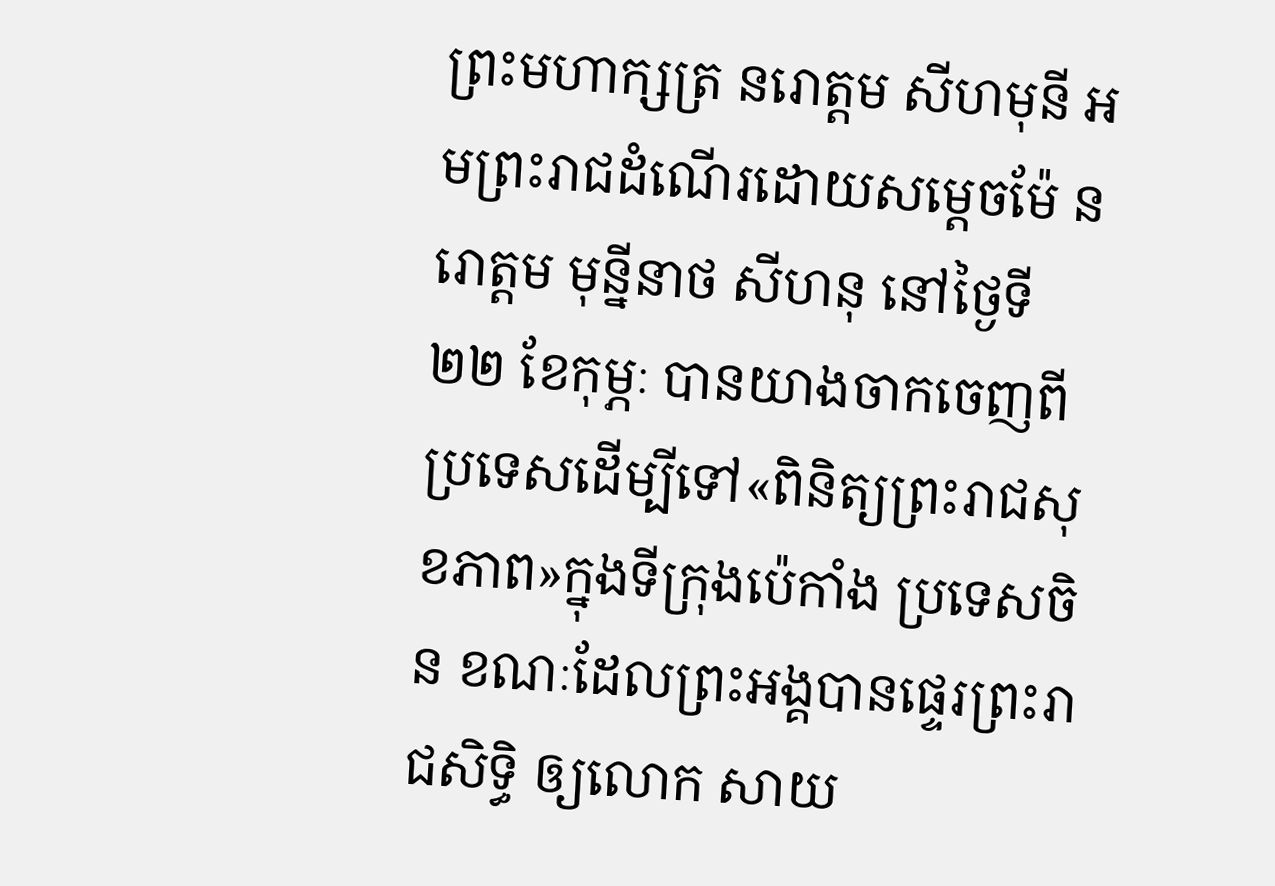ព្រះមហាក្សត្រ នរោត្តម សីហមុនី អមព្រះរាជដំណើរដោយសម្ដេចម៉ែ នរោត្តម មុន្នីនាថ សីហនុ នៅថ្ងៃទី ២២ ខែកុម្ភៈ បានយាងចាកចេញពីប្រទេសដើម្បីទៅ«ពិនិត្យព្រះរាជសុខភាព»ក្នុងទីក្រុងប៉េកាំង ប្រទេសចិន ខណៈដែលព្រះអង្គបានផ្ទេរព្រះរាជសិទ្ធិ ឲ្យលោក សាយ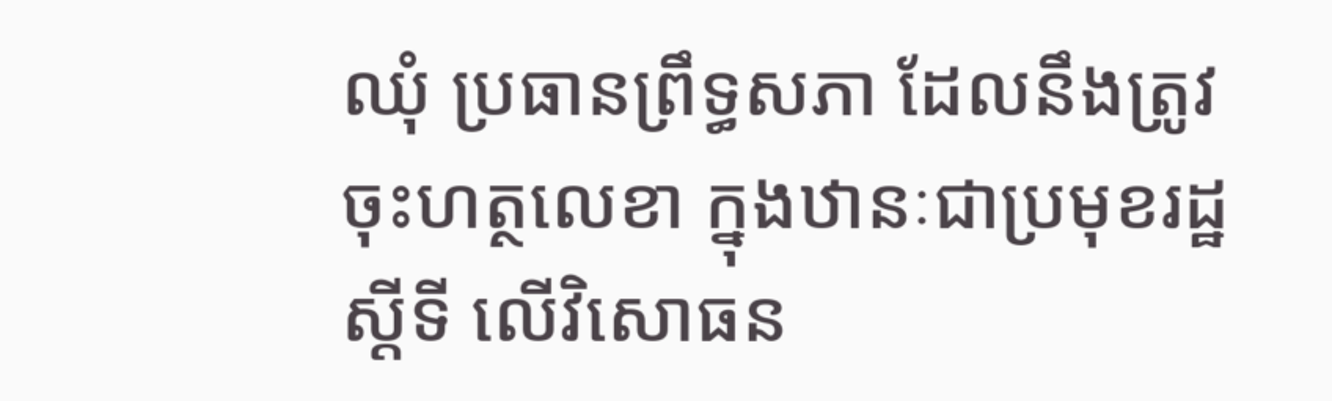ឈុំ ប្រធានព្រឹទ្ធសភា ដែលនឹងត្រូវចុះហត្ថលេខា ក្នុងឋានៈជាប្រមុខរដ្ឋស្ដីទី លើវិសោធន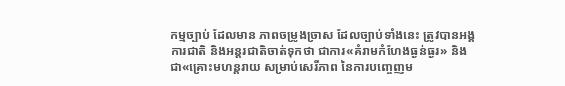កម្មច្បាប់ ដែលមាន ភាពចម្រូងច្រាស ដែលច្បាប់ទាំងនេះ ត្រូវបានអង្គការជាតិ និងអន្តរជាតិចាត់ទុកថា ជាការ«គំរាមកំហែងធ្ងន់ធ្ងរ» និងជា«គ្រោះមហន្តរាយ សម្រាប់សេរីភាព នៃការបញ្ចេញម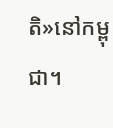តិ»នៅកម្ពុជា។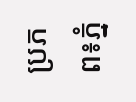ប្រភព៖ភ្នំ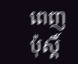ពេញប៉ុស្តិ៍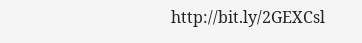http://bit.ly/2GEXCsl